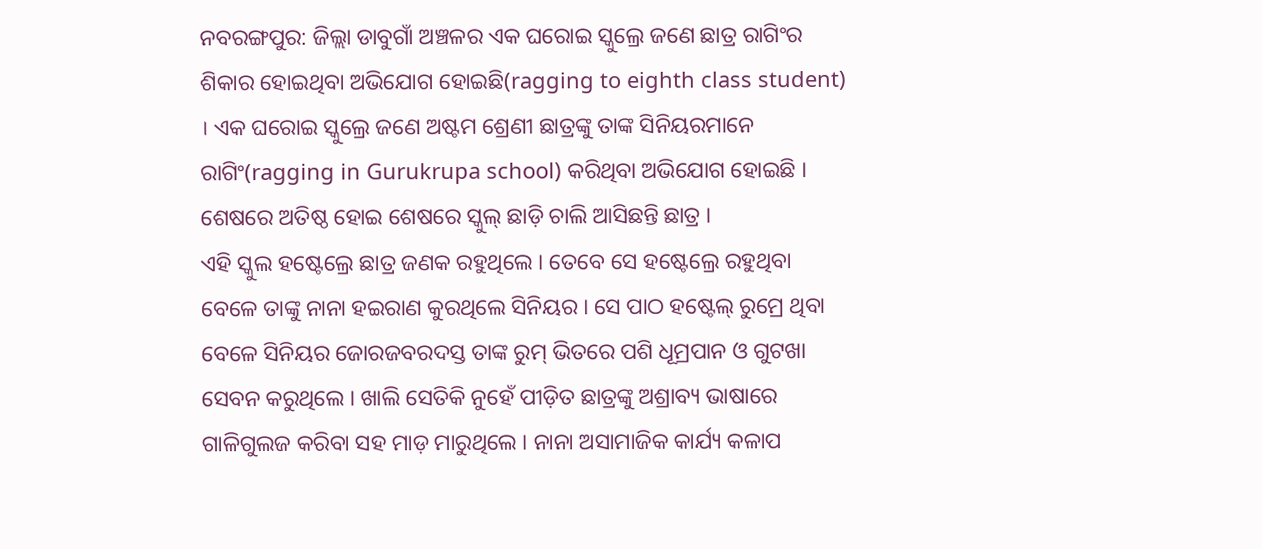ନବରଙ୍ଗପୁର: ଜିଲ୍ଲା ଡାବୁଗାଁ ଅଞ୍ଚଳର ଏକ ଘରୋଇ ସ୍କୁଲ୍ରେ ଜଣେ ଛାତ୍ର ରାଗିଂର ଶିକାର ହୋଇଥିବା ଅଭିଯୋଗ ହୋଇଛି(ragging to eighth class student) । ଏକ ଘରୋଇ ସ୍କୁଲ୍ରେ ଜଣେ ଅଷ୍ଟମ ଶ୍ରେଣୀ ଛାତ୍ରଙ୍କୁ ତାଙ୍କ ସିନିୟରମାନେ ରାଗିଂ(ragging in Gurukrupa school) କରିଥିବା ଅଭିଯୋଗ ହୋଇଛି । ଶେଷରେ ଅତିଷ୍ଠ ହୋଇ ଶେଷରେ ସ୍କୁଲ୍ ଛାଡ଼ି ଚାଲି ଆସିଛନ୍ତି ଛାତ୍ର ।
ଏହି ସ୍କୁଲ ହଷ୍ଟେଲ୍ରେ ଛାତ୍ର ଜଣକ ରହୁଥିଲେ । ତେବେ ସେ ହଷ୍ଟେଲ୍ରେ ରହୁଥିବା ବେଳେ ତାଙ୍କୁ ନାନା ହଇରାଣ କୁରଥିଲେ ସିନିୟର । ସେ ପାଠ ହଷ୍ଟେଲ୍ ରୁମ୍ରେ ଥିବା ବେଳେ ସିନିୟର ଜୋରଜବରଦସ୍ତ ତାଙ୍କ ରୁମ୍ ଭିତରେ ପଶି ଧୂମ୍ରପାନ ଓ ଗୁଟଖା ସେବନ କରୁଥିଲେ । ଖାଲି ସେତିକି ନୁହେଁ ପୀଡ଼ିତ ଛାତ୍ରଙ୍କୁ ଅଶ୍ରାବ୍ୟ ଭାଷାରେ ଗାଳିଗୁଲଜ କରିବା ସହ ମାଡ଼ ମାରୁଥିଲେ । ନାନା ଅସାମାଜିକ କାର୍ଯ୍ୟ କଳାପ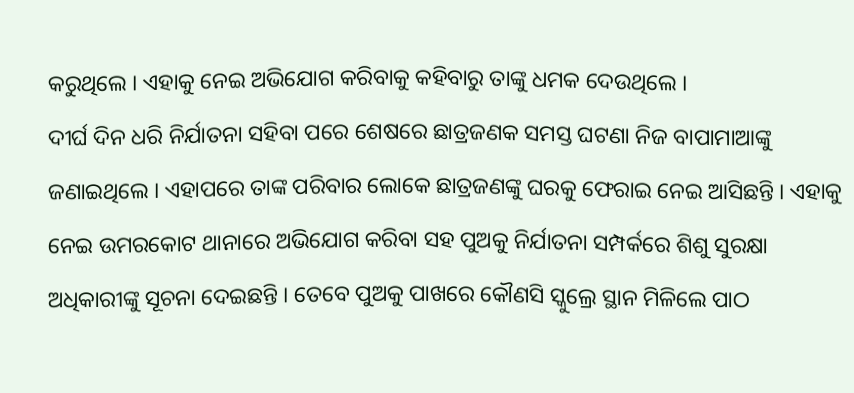କରୁଥିଲେ । ଏହାକୁ ନେଇ ଅଭିଯୋଗ କରିବାକୁ କହିବାରୁ ତାଙ୍କୁ ଧମକ ଦେଉଥିଲେ ।
ଦୀର୍ଘ ଦିନ ଧରି ନିର୍ଯାତନା ସହିବା ପରେ ଶେଷରେ ଛାତ୍ରଜଣକ ସମସ୍ତ ଘଟଣା ନିଜ ବାପାମାଆଙ୍କୁ ଜଣାଇଥିଲେ । ଏହାପରେ ତାଙ୍କ ପରିବାର ଲୋକେ ଛାତ୍ରଜଣଙ୍କୁ ଘରକୁ ଫେରାଇ ନେଇ ଆସିଛନ୍ତି । ଏହାକୁ ନେଇ ଉମରକୋଟ ଥାନାରେ ଅଭିଯୋଗ କରିବା ସହ ପୁଅକୁ ନିର୍ଯାତନା ସମ୍ପର୍କରେ ଶିଶୁ ସୁରକ୍ଷା ଅଧିକାରୀଙ୍କୁ ସୂଚନା ଦେଇଛନ୍ତି । ତେବେ ପୁଅକୁ ପାଖରେ କୌଣସି ସ୍କୁଲ୍ରେ ସ୍ଥାନ ମିଳିଲେ ପାଠ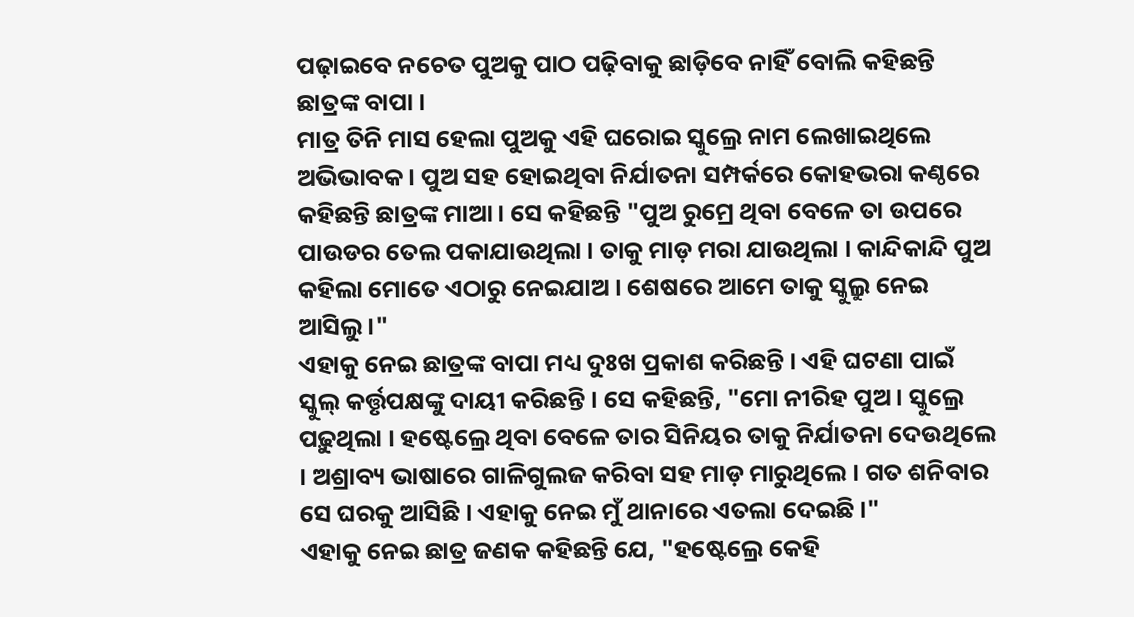ପଢ଼ାଇବେ ନଚେତ ପୁଅକୁ ପାଠ ପଢ଼ିବାକୁ ଛାଡ଼ିବେ ନାହିଁ ବୋଲି କହିଛନ୍ତି ଛାତ୍ରଙ୍କ ବାପା ।
ମାତ୍ର ତିନି ମାସ ହେଲା ପୁଅକୁ ଏହି ଘରୋଇ ସ୍କୁଲ୍ରେ ନାମ ଲେଖାଇଥିଲେ ଅଭିଭାବକ । ପୁଅ ସହ ହୋଇଥିବା ନିର୍ଯାତନା ସମ୍ପର୍କରେ କୋହଭରା କଣ୍ଠରେ କହିଛନ୍ତି ଛାତ୍ରଙ୍କ ମାଆ । ସେ କହିଛନ୍ତି "ପୁଅ ରୁମ୍ରେ ଥିବା ବେଳେ ତା ଉପରେ ପାଉଡର ତେଲ ପକାଯାଉଥିଲା । ତାକୁ ମାଡ଼ ମରା ଯାଉଥିଲା । କାନ୍ଦିକାନ୍ଦି ପୁଅ କହିଲା ମୋତେ ଏଠାରୁ ନେଇଯାଅ । ଶେଷରେ ଆମେ ତାକୁ ସ୍କୁଲ୍ରୁ ନେଇ ଆସିଲୁ ।"
ଏହାକୁ ନେଇ ଛାତ୍ରଙ୍କ ବାପା ମଧ୍ୟ ଦୁଃଖ ପ୍ରକାଶ କରିଛନ୍ତି । ଏହି ଘଟଣା ପାଇଁ ସ୍କୁଲ୍ କର୍ତ୍ତୃପକ୍ଷଙ୍କୁ ଦାୟୀ କରିଛନ୍ତି । ସେ କହିଛନ୍ତି, "ମୋ ନୀରିହ ପୁଅ । ସ୍କୁଲ୍ରେ ପଢ଼ୁଥିଲା । ହଷ୍ଟେଲ୍ରେ ଥିବା ବେଳେ ତାର ସିନିୟର ତାକୁ ନିର୍ଯାତନା ଦେଉଥିଲେ । ଅଶ୍ରାବ୍ୟ ଭାଷାରେ ଗାଳିଗୁଲଜ କରିବା ସହ ମାଡ଼ ମାରୁଥିଲେ । ଗତ ଶନିବାର ସେ ଘରକୁ ଆସିଛି । ଏହାକୁ ନେଇ ମୁଁ ଥାନାରେ ଏତଲା ଦେଇଛି ।"
ଏହାକୁ ନେଇ ଛାତ୍ର ଜଣକ କହିଛନ୍ତି ଯେ, "ହଷ୍ଟେଲ୍ରେ କେହି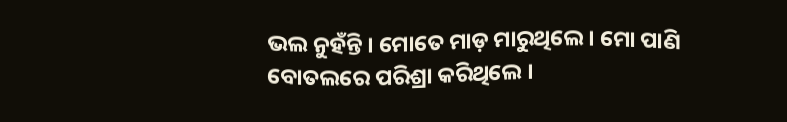ଭଲ ନୁହଁନ୍ତି । ମୋତେ ମାଡ଼ ମାରୁଥିଲେ । ମୋ ପାଣି ବୋତଲରେ ପରିଶ୍ରା କରିଥିଲେ ।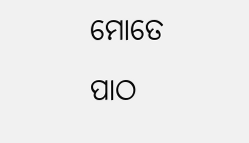ମୋତେ ପାଠ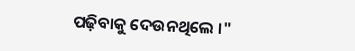ପଢ଼ିବାକୁ ଦେଉନଥିଲେ ।"